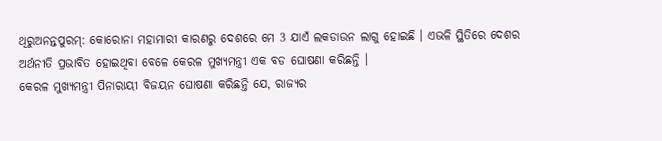ଥିରୁଅନନ୍ତପୁରମ୍: କୋରୋନା ମହାମାରୀ କାରଣରୁ ଦେଶରେ ମେ 3 ଯାଏଁ ଲକଡାଉନ ଲାଗୁ ହୋଇଛି । ଏଭଳି ସ୍ଥିତିରେ ଦେଶର ଅର୍ଥନୀତି ପ୍ରଭାବିତ ହୋଇଥିବା ବେଳେ କେରଳ ମୁଖ୍ୟମନ୍ତ୍ରୀ ଏକ ବଡ ଘୋଷଣା କରିଛନ୍ତି ।
କେରଳ ମୁଖ୍ୟମନ୍ତ୍ରୀ ପିନାରାୟୀ ବିଜୟନ ଘୋଷଣା କରିଛନ୍ତି ଯେ, ରାଜ୍ୟର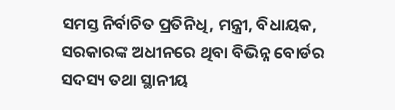ସମସ୍ତ ନିର୍ବାଚିତ ପ୍ରତିନିଧି, ମନ୍ତ୍ରୀ, ବିଧାୟକ, ସରକାରଙ୍କ ଅଧୀନରେ ଥିବା ବିଭିନ୍ନ ବୋର୍ଡର ସଦସ୍ୟ ତଥା ସ୍ଥାନୀୟ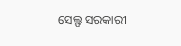ସେଲ୍ଫ ସରକାରୀ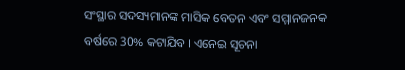ସଂସ୍ଥାର ସଦସ୍ୟମାନଙ୍କ ମାସିକ ବେତନ ଏବଂ ସମ୍ମାନଜନକ ବର୍ଷରେ 30% କଟାଯିବ । ଏନେଇ ସୂଚନା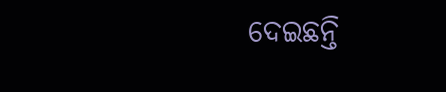ଦେଇଛନ୍ତି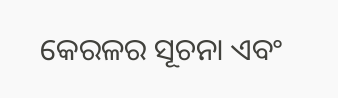କେରଳର ସୂଚନା ଏବଂ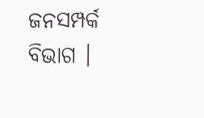ଜନସମ୍ପର୍କ ବିଭାଗ ।